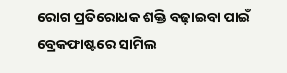ରୋଗ ପ୍ରତିରୋଧକ ଶକ୍ତି ବଢ଼ାଇବା ପାଇଁ ବ୍ରେକଫାଷ୍ଟରେ ସାମିଲ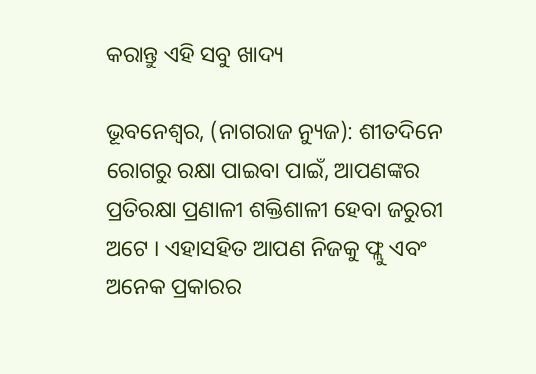କରାନ୍ତୁ ଏହି ସବୁ ଖାଦ୍ୟ

ଭୂବନେଶ୍ୱର, (ନାଗରାଜ ନ୍ୟୁଜ): ଶୀତଦିନେ ରୋଗରୁ ରକ୍ଷା ପାଇବା ପାଇଁ, ଆପଣଙ୍କର ପ୍ରତିରକ୍ଷା ପ୍ରଣାଳୀ ଶକ୍ତିଶାଳୀ ହେବା ଜରୁରୀ ଅଟେ । ଏହାସହିତ ଆପଣ ନିଜକୁ ଫ୍ଲୁ ଏବଂ ଅନେକ ପ୍ରକାରର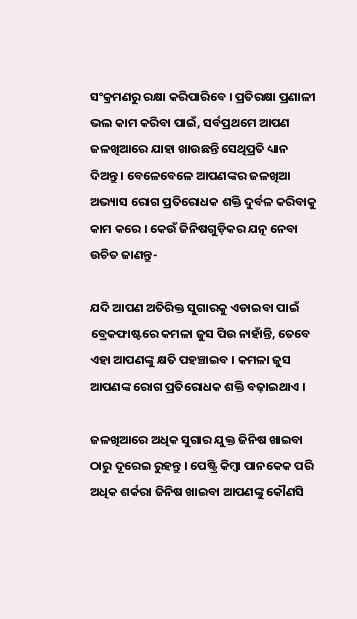ସଂକ୍ରମଣରୁ ରକ୍ଷା କରିପାରିବେ । ପ୍ରତିରକ୍ଷା ପ୍ରଣାଳୀ ଭଲ କାମ କରିବା ପାଇଁ, ସର୍ବପ୍ରଥମେ ଆପଣ ଜଳଖିଆରେ ଯାହା ଖାଉଛନ୍ତି ସେଥିପ୍ରତି ଧ୍ୟାନ ଦିଅନ୍ତୁ । ବେଳେବେଳେ ଆପଣଙ୍କର ଜଳଖିଆ ଅଭ୍ୟାସ ରୋଗ ପ୍ରତିରୋଧକ ଶକ୍ତି ଦୁର୍ବଳ କରିବାକୁ କାମ କରେ । କେଉଁ ଜିନିଷଗୁଡ଼ିକର ଯତ୍ନ ନେବା ଉଚିତ ଜାଣନ୍ତୁ-

ଯଦି ଆପଣ ଅତିରିକ୍ତ ସୁଗାରକୁ ଏଡାଇବା ପାଇଁ ବ୍ରେକଫାଷ୍ଟରେ କମଳା ଜୁସ ପିଉ ନାହାଁନ୍ତି, ତେବେ ଏହା ଆପଣଙ୍କୁ କ୍ଷତି ପହଞ୍ଚାଇବ । କମଳା ଜୁସ ଆପଣଙ୍କ ରୋଗ ପ୍ରତିରୋଧକ ଶକ୍ତି ବଢ଼ାଇଥାଏ ।

ଜଳଖିଆରେ ଅଧିକ ସୁଗାର ଯୁକ୍ତ ଜିନିଷ ଖାଇବା ଠାରୁ ଦୂରେଇ ରୁହନ୍ତୁ । ପେଷ୍ଟ୍ରି କିମ୍ବା ପାନକେକ ପରି ଅଧିକ ଶର୍କରା ଜିନିଷ ଖାଇବା ଆପଣଙ୍କୁ କୌଣସି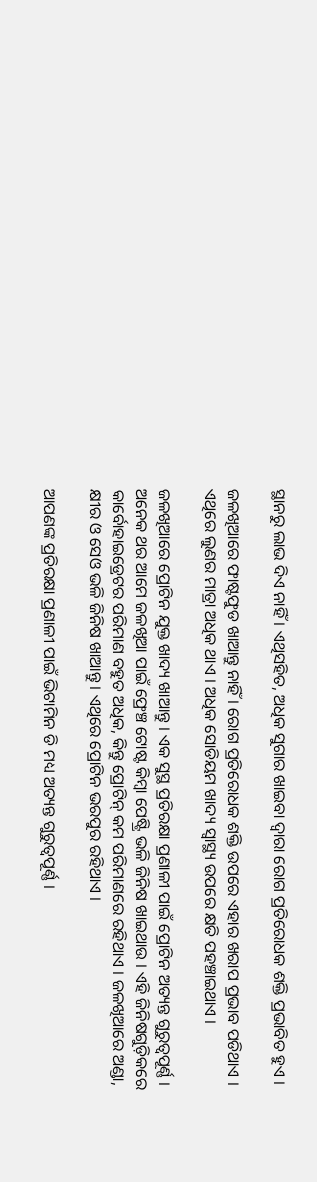ସ୍ଥାନରୁ ଲାଭ ଦିଏ ନାହିଁ । ଏଥିସହିତ, ଅଧିକ ସୁଗାର ଖାଇବା ଦ୍ୱାରା ରୋଗ ପ୍ରତିରୋଧକ ଶକ୍ତି ପ୍ରଭାବିତ ହୁଏ ।

ଜଳଖିଆରେ ଫାଷ୍ଟଫୁଡ ଖାଆନ୍ତୁ ନାହିଁ । ରୋଗ ପ୍ରତିରୋଧକ ଶକ୍ତି ଉପରେ ଏହାର ଖରାପ ପ୍ରଭାବ ପଡିଥାଏ । ଏଥିରେ ଲୁଣର ମାତ୍ରା ଅଧିକ ଥାଏ । ଅଧିକ ସୋଡିୟମ ଖାଦ୍ୟ ସ୍ୱାସ୍ଥ୍ୟ ଉପରେ କ୍ଷତି ପହଞ୍ଚାଇଥାଏ ।

ଜଳଖିଆରେ ପ୍ରୋଟିନ ଯୁକ୍ତ ଖାଦ୍ୟ ଖାଆନ୍ତୁ । ଏକ ସୁସ୍ଥ ପ୍ରତିରକ୍ଷା ପ୍ରଣାଳୀ ପାଇଁ ପ୍ରୋଟିନ ଅତ୍ୟନ୍ତ ଗୁରୁତ୍ୱପୂର୍ଣ୍ଣ । ଅନେକ ଥର ଆମେ ଜଳଖିଆ ପାଇଁ ଫ୍ରେଞ୍ଚ ଟୋଷ୍ଟ କିମ୍ବା ପେଷ୍ଟ୍ରି ଭଳି ଜିନିଷ ଖାଇଥାଉ । ଏହି ଜିନିଷଗୁଡ଼ିକରେ କାର୍ବୋହାଇଡ୍ରେଟର ପରିମାଣ ବହୁତ ଅଧିକ, କିନ୍ତୁ ପ୍ରୋଟିନ୍ କମ ପରିମାଣରେ ରହିଥାଏ । ଜଳଖିଆରେ ଅଣ୍ଡା, କ୍ଷୀର ଓ ସେଓ ଭଳି ଜିନିଷ ଖାଆନ୍ତୁ । ଏଥିରେ ପ୍ରୋଟିନ ଭରପୁର ରହିଥାଏ ।

ଆପଣଙ୍କ ପ୍ରତିରକ୍ଷା ପ୍ରଣାଳୀ ପାଇଁ ଭିଟାମିନ ଡି ମଧ୍ୟ ଅତ୍ୟନ୍ତ ଗୁରୁତ୍ୱପୂର୍ଣ୍ଣ ।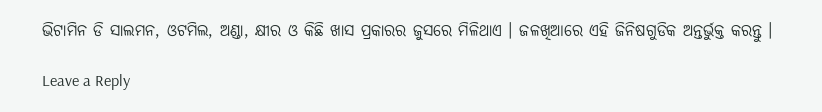ଭିଟାମିନ ଡି ସାଲମନ, ଓଟମିଲ, ଅଣ୍ଡା, କ୍ଷୀର ଓ କିଛି ଖାସ ପ୍ରକାରର ଜୁସରେ ମିଳିଥାଏ । ଜଳଖିଆରେ ଏହି ଜିନିଷଗୁଡିକ ଅନ୍ତର୍ଭୁକ୍ତ କରନ୍ତୁ ।

Leave a Reply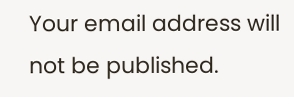Your email address will not be published.